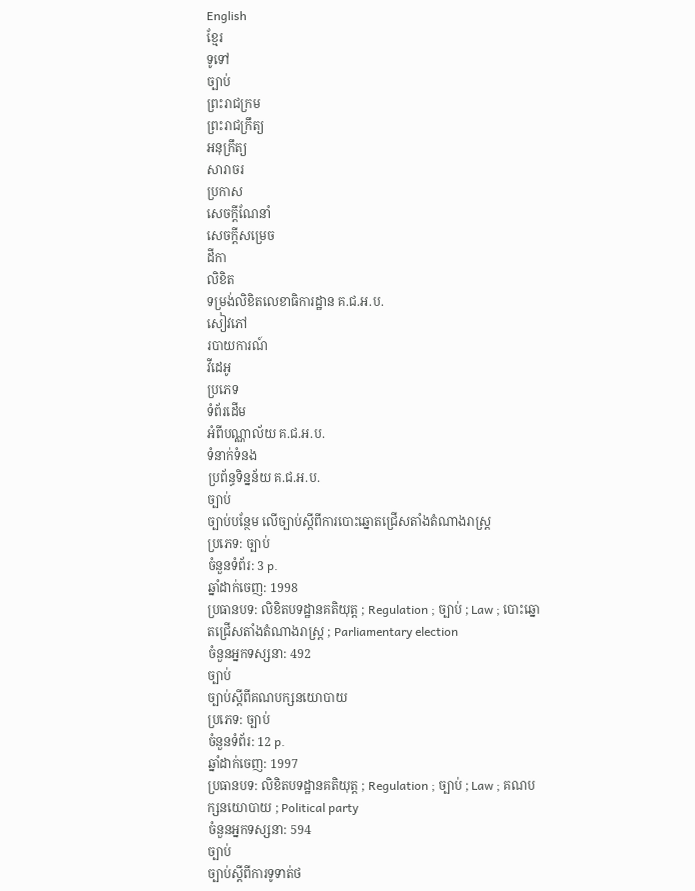English
ខ្មែរ
ទូទៅ
ច្បាប់
ព្រះរាជក្រម
ព្រះរាជក្រឹត្យ
អនុក្រឹត្យ
សារាចរ
ប្រកាស
សេចក្ដីណែនាំ
សេចក្ដីសម្រេច
ដីកា
លិខិត
ទម្រង់លិខិតលេខាធិការដ្ឋាន គ.ជ.អ.ប.
សៀវភៅ
របាយការណ៍
វីដេអូ
ប្រភេទ
ទំព័រដើម
អំពីបណ្ណាល័យ គ.ជ.អ.ប.
ទំនាក់ទំនង
ប្រព័ន្ធទិន្នន័យ គ.ជ.អ.ប.
ច្បាប់
ច្បាប់បន្ថែម លើច្បាប់ស្តីពីការបោះឆ្នោតជ្រើសតាំងតំណាងរាស្ត្រ
ប្រភេទ: ច្បាប់
ចំនួនទំព័រ: 3 p.
ឆ្នាំដាក់ចេញ: 1998
ប្រធានបទ: លិខិតបទដ្ឋានគតិយុត្ត ; Regulation ; ច្បាប់ ; Law ; បោះឆ្នោតជ្រើសតាំងតំណាងរាស្ត្រ ; Parliamentary election
ចំនួនអ្នកទស្សនា: 492
ច្បាប់
ច្បាប់ស្តីពីគណបក្សនយោបាយ
ប្រភេទ: ច្បាប់
ចំនួនទំព័រ: 12 p.
ឆ្នាំដាក់ចេញ: 1997
ប្រធានបទ: លិខិតបទដ្ឋានគតិយុត្ត ; Regulation ; ច្បាប់ ; Law ; គណបក្សនយោបាយ ; Political party
ចំនួនអ្នកទស្សនា: 594
ច្បាប់
ច្បាប់ស្តីពីការទូទាត់ថ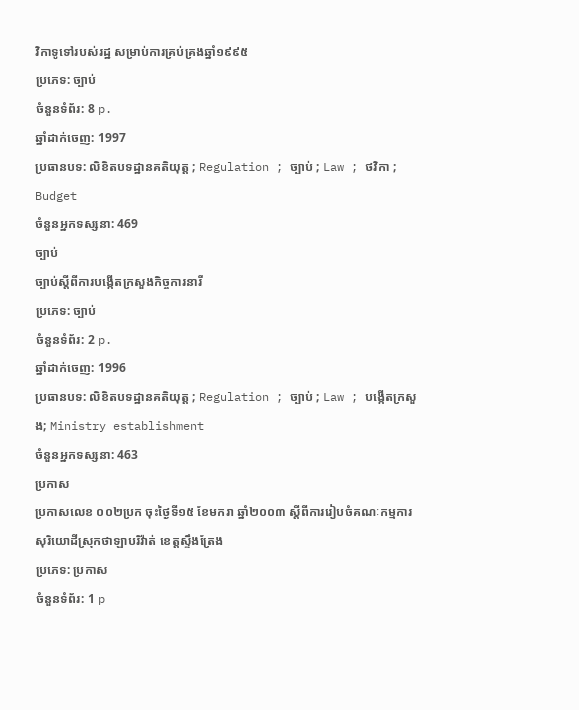វិកាទូទៅរបស់រដ្ឋ សម្រាប់ការគ្រប់គ្រងឆ្នាំ១៩៩៥
ប្រភេទ: ច្បាប់
ចំនួនទំព័រ: 8 p.
ឆ្នាំដាក់ចេញ: 1997
ប្រធានបទ: លិខិតបទដ្ឋានគតិយុត្ត ; Regulation ; ច្បាប់ ; Law ; ថវិកា ; Budget
ចំនួនអ្នកទស្សនា: 469
ច្បាប់
ច្បាប់ស្តីពីការបង្កើតក្រសួងកិច្ចការនារី
ប្រភេទ: ច្បាប់
ចំនួនទំព័រ: 2 p.
ឆ្នាំដាក់ចេញ: 1996
ប្រធានបទ: លិខិតបទដ្ឋានគតិយុត្ត ; Regulation ; ច្បាប់ ; Law ; បង្កើតក្រសួង; Ministry establishment
ចំនួនអ្នកទស្សនា: 463
ប្រកាស
ប្រកាសលេខ ០០២ប្រក ចុះថ្ងៃទី១៥ ខែមករា ឆ្នាំ២០០៣ ស្តីពីការរៀបចំគណៈកម្មការសុរិយោដីស្រុកថាឡាបរិវ៉ាត់ ខេត្តស្ទឹងត្រែង
ប្រភេទ: ប្រកាស
ចំនួនទំព័រ: 1 p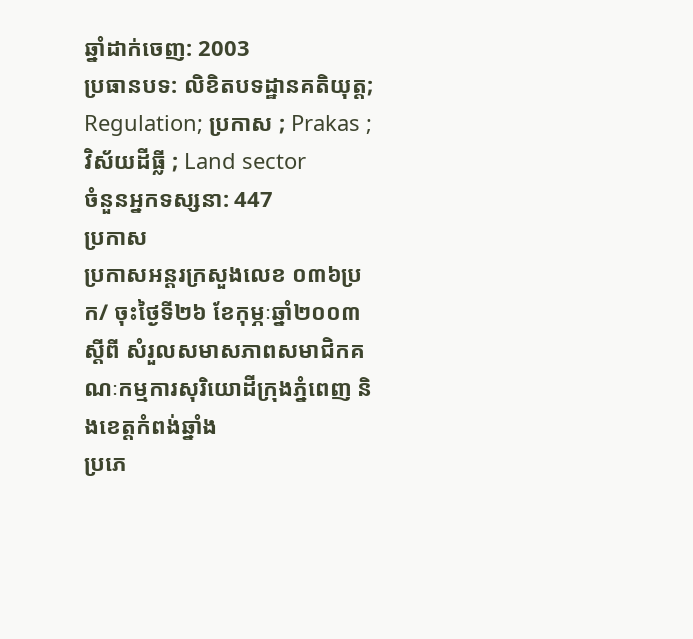ឆ្នាំដាក់ចេញ: 2003
ប្រធានបទ: លិខិតបទដ្ឋានគតិយុត្ត; Regulation; ប្រកាស ; Prakas ; វិស័យដីធ្លី ; Land sector
ចំនួនអ្នកទស្សនា: 447
ប្រកាស
ប្រកាសអន្តរក្រសួងលេខ ០៣៦ប្រក/ ចុះថ្ងៃទី២៦ ខែកុម្ភៈឆ្នាំ២០០៣ ស្តីពី សំរួលសមាសភាពសមាជិកគណៈកម្មការសុរិយោដីក្រុងភ្នំពេញ និងខេត្តកំពង់ឆ្នាំង
ប្រភេ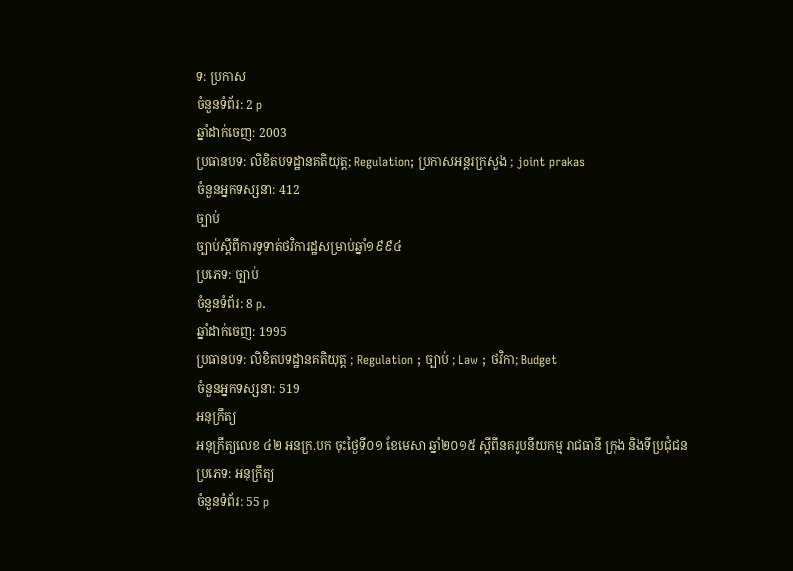ទ: ប្រកាស
ចំនួនទំព័រ: 2 p
ឆ្នាំដាក់ចេញ: 2003
ប្រធានបទ: លិខិតបទដ្ឋានគតិយុត្ត; Regulation; ប្រកាសអន្តរក្រសួង ; joint prakas
ចំនួនអ្នកទស្សនា: 412
ច្បាប់
ច្បាប់ស្តីពីការទូទាត់ថវិការដ្ឋសម្រាប់ឆ្នាំ១៩៩៤
ប្រភេទ: ច្បាប់
ចំនួនទំព័រ: 8 p.
ឆ្នាំដាក់ចេញ: 1995
ប្រធានបទ: លិខិតបទដ្ឋានគតិយុត្ត ; Regulation ; ច្បាប់ ; Law ; ថវិកា; Budget
ចំនួនអ្នកទស្សនា: 519
អនុក្រឹត្យ
អនុក្រឹត្យលេខ ៤២ អនក្រ.បក ចុះថ្ងៃទី០១ ខែមេសា ឆ្នាំ២០១៥ ស្តីពីនគរូបនីយកម្ម រាជធានី ក្រុង និងទីប្រជុំជន
ប្រភេទ: អនុក្រឹត្យ
ចំនួនទំព័រ: 55 p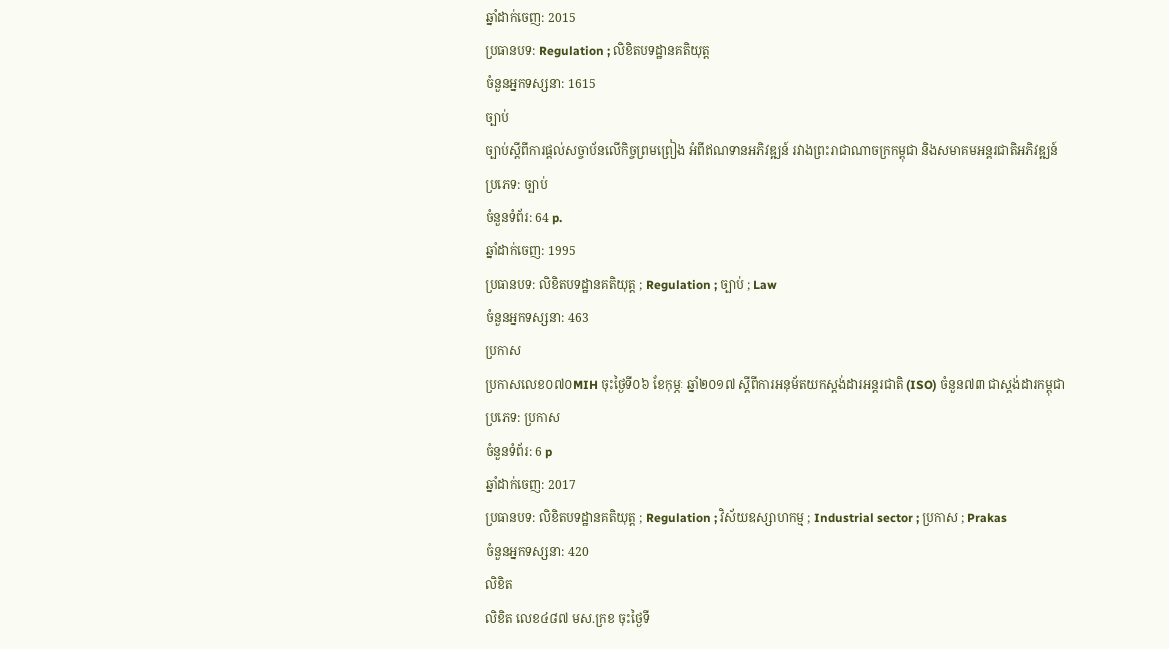ឆ្នាំដាក់ចេញ: 2015
ប្រធានបទ: Regulation ; លិខិតបទដ្ឋានគតិយុត្ត
ចំនួនអ្នកទស្សនា: 1615
ច្បាប់
ច្បាប់ស្តីពីការផ្តល់សច្ចាប័នលើកិច្ចព្រមព្រៀង អំពីឥណទានអភិវឌ្ឍន៍ រវាងព្រះរាជាណាចក្រកម្ពុជា និងសមាគមអន្តរជាតិអភិវឌ្ឍន៍
ប្រភេទ: ច្បាប់
ចំនួនទំព័រ: 64 p.
ឆ្នាំដាក់ចេញ: 1995
ប្រធានបទ: លិខិតបទដ្ឋានគតិយុត្ត ; Regulation ; ច្បាប់ ; Law
ចំនួនអ្នកទស្សនា: 463
ប្រកាស
ប្រកាសលេខ០៧០MIH ចុះថ្ងៃទី០៦ ខែកុម្ភៈ ឆ្នាំ២០១៧ ស្ដីពីការអនុម័តយកស្ដង់ដារអន្តរជាតិ (ISO) ចំនួន៧៣ ជាស្ដង់ដារកម្ពុជា
ប្រភេទ: ប្រកាស
ចំនួនទំព័រ: 6 p
ឆ្នាំដាក់ចេញ: 2017
ប្រធានបទ: លិខិតបទដ្ឋានគតិយុត្ត ; Regulation ; វិស័យឧស្សាហកម្ម ; Industrial sector ; ប្រកាស ; Prakas
ចំនួនអ្នកទស្សនា: 420
លិខិត
លិខិត លេខ៤៨៧ មស.ក្រខ ចុះថ្ងៃទី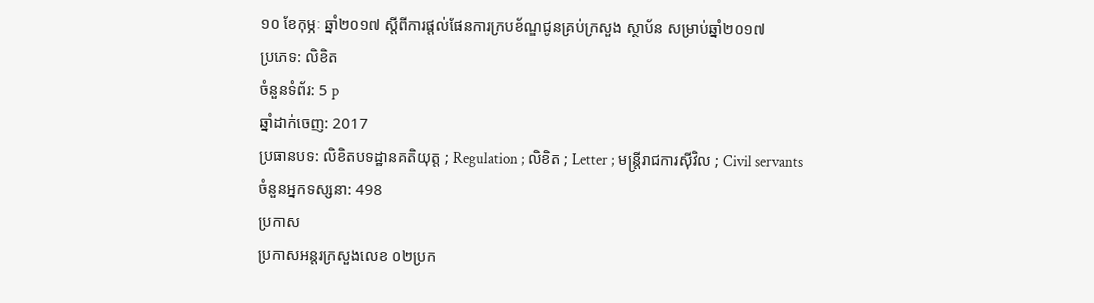១០ ខែកុម្ភៈ ឆ្នាំ២០១៧ ស្តីពីការផ្តល់ផែនការក្របខ័ណ្ឌជូនគ្រប់ក្រសួង ស្ថាប័ន សម្រាប់ឆ្នាំ២០១៧
ប្រភេទ: លិខិត
ចំនួនទំព័រ: 5 p
ឆ្នាំដាក់ចេញ: 2017
ប្រធានបទ: លិខិតបទដ្ឋានគតិយុត្ត ; Regulation ; លិខិត ; Letter ; មន្ត្រីរាជការស៊ីវិល ; Civil servants
ចំនួនអ្នកទស្សនា: 498
ប្រកាស
ប្រកាសអន្តរក្រសួងលេខ ០២ប្រក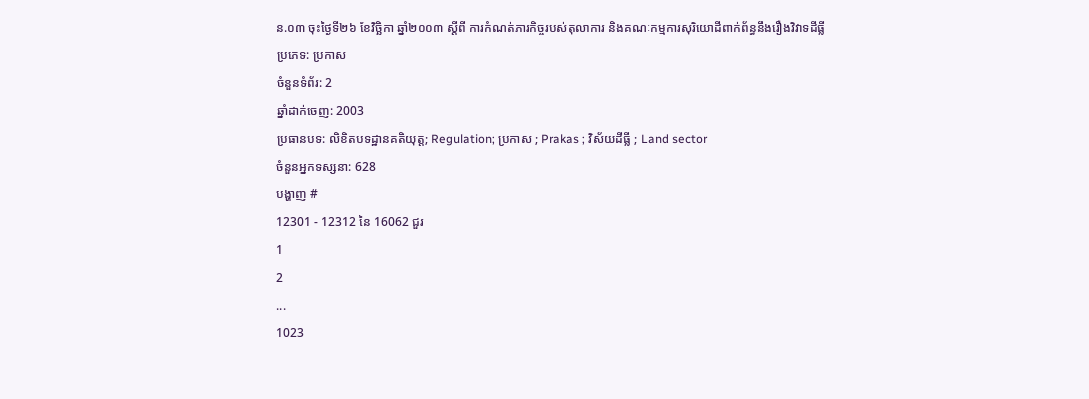ន.០៣ ចុះថ្ងៃទី២៦ ខែវិច្ឆិកា ឆ្នាំ២០០៣ ស្តីពី ការកំណត់ភារកិច្ចរបស់តុលាការ និងគណៈកម្មការសុរិយោដីពាក់ព័ន្ធនឹងរឿងវិវាទដីធ្លី
ប្រភេទ: ប្រកាស
ចំនួនទំព័រ: 2
ឆ្នាំដាក់ចេញ: 2003
ប្រធានបទ: លិខិតបទដ្ឋានគតិយុត្ត; Regulation; ប្រកាស ; Prakas ; វិស័យដីធ្លី ; Land sector
ចំនួនអ្នកទស្សនា: 628
បង្ហាញ #
12301 - 12312 នៃ 16062 ជួរ
1
2
...
1023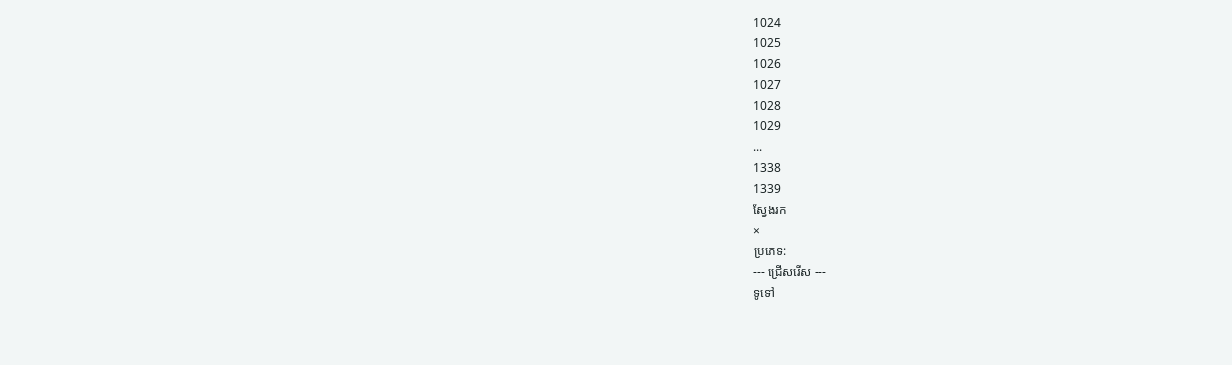1024
1025
1026
1027
1028
1029
...
1338
1339
ស្វែងរក
×
ប្រភេទ:
--- ជ្រើសរើស ---
ទូទៅ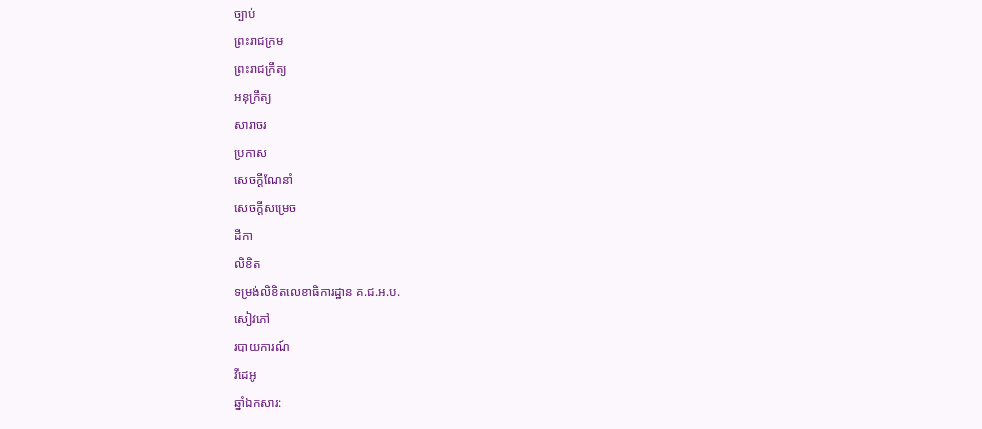ច្បាប់
ព្រះរាជក្រម
ព្រះរាជក្រឹត្យ
អនុក្រឹត្យ
សារាចរ
ប្រកាស
សេចក្ដីណែនាំ
សេចក្ដីសម្រេច
ដីកា
លិខិត
ទម្រង់លិខិតលេខាធិការដ្ឋាន គ.ជ.អ.ប.
សៀវភៅ
របាយការណ៍
វីដេអូ
ឆ្នាំឯកសារ: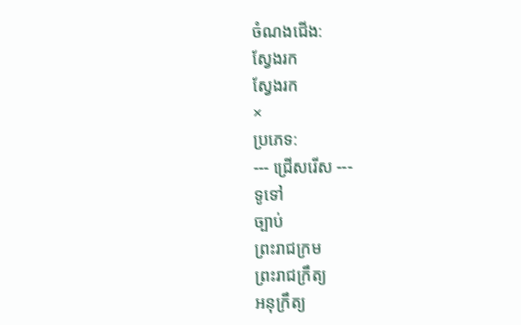ចំណងជើង:
ស្វែងរក
ស្វែងរក
×
ប្រភេទ:
--- ជ្រើសរើស ---
ទូទៅ
ច្បាប់
ព្រះរាជក្រម
ព្រះរាជក្រឹត្យ
អនុក្រឹត្យ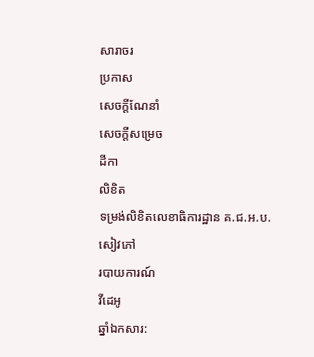សារាចរ
ប្រកាស
សេចក្ដីណែនាំ
សេចក្ដីសម្រេច
ដីកា
លិខិត
ទម្រង់លិខិតលេខាធិការដ្ឋាន គ.ជ.អ.ប.
សៀវភៅ
របាយការណ៍
វីដេអូ
ឆ្នាំឯកសារ: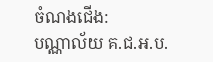ចំណងជើង:
បណ្ណាល័យ គ.ជ.អ.ប.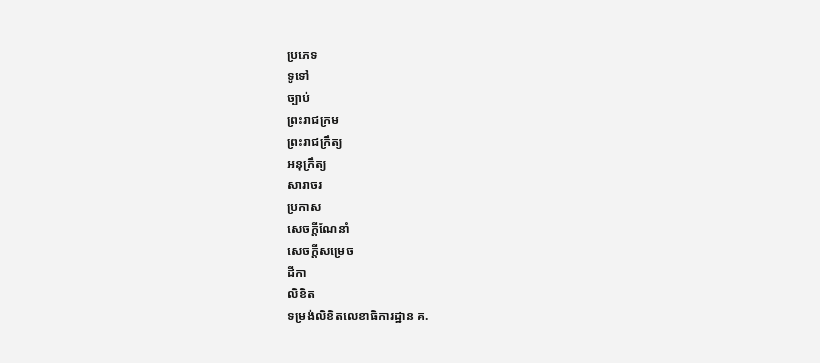ប្រភេទ
ទូទៅ
ច្បាប់
ព្រះរាជក្រម
ព្រះរាជក្រឹត្យ
អនុក្រឹត្យ
សារាចរ
ប្រកាស
សេចក្ដីណែនាំ
សេចក្ដីសម្រេច
ដីកា
លិខិត
ទម្រង់លិខិតលេខាធិការដ្ឋាន គ.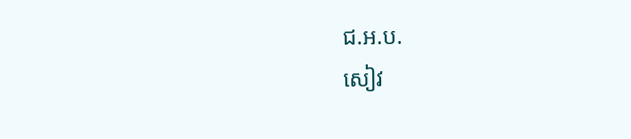ជ.អ.ប.
សៀវ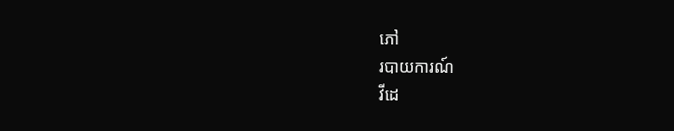ភៅ
របាយការណ៍
វីដេ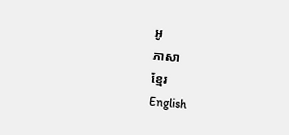អូ
ភាសា
ខ្មែរ
English